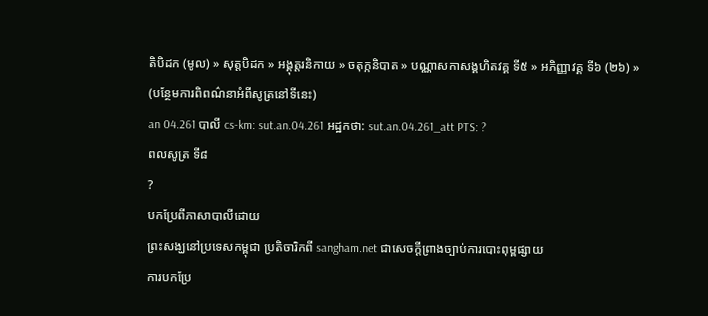តិបិដក (មូល) » សុត្តបិដក » អង្គុត្តរនិកាយ » ចតុក្កនិបាត » បណ្ណាសកាសង្គហិតវគ្គ ទី៥ » អភិញ្ញាវគ្គ ទី៦ (២៦) »
(បន្ថែមការពិពណ៌នាអំពីសូត្រនៅទីនេះ)
an 04.261 បាលី cs-km: sut.an.04.261 អដ្ឋកថា: sut.an.04.261_att PTS: ?
ពលសូត្រ ទី៨
?
បកប្រែពីភាសាបាលីដោយ
ព្រះសង្ឃនៅប្រទេសកម្ពុជា ប្រតិចារិកពី sangham.net ជាសេចក្តីព្រាងច្បាប់ការបោះពុម្ពផ្សាយ
ការបកប្រែ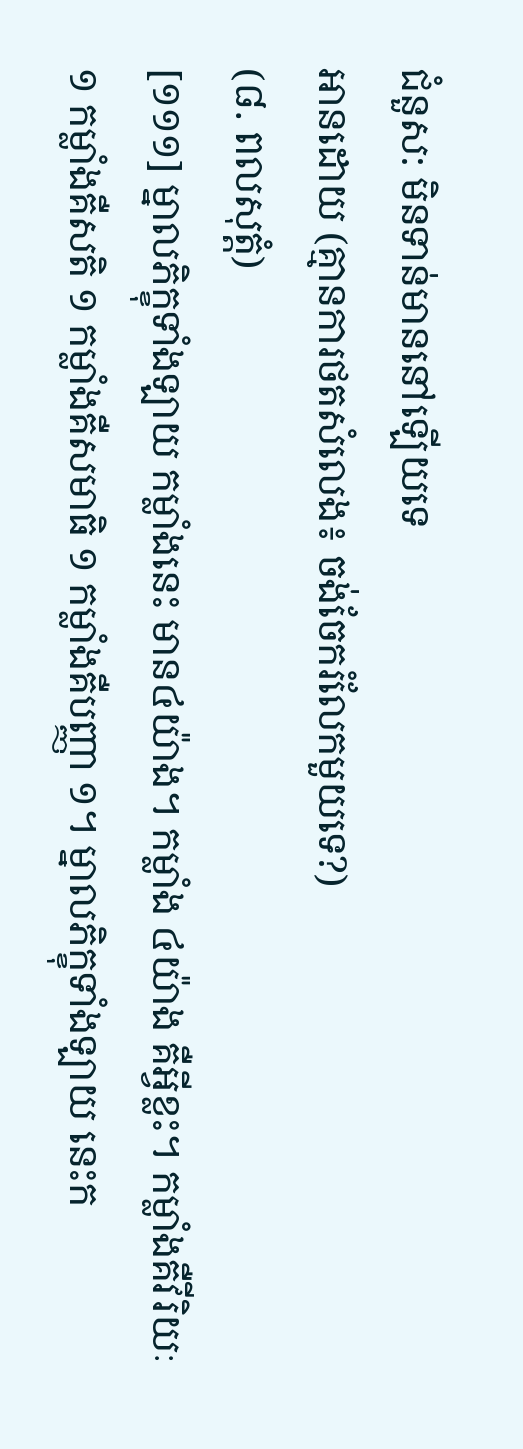ជំនួស: មិនទាន់មាននៅឡើយទេ
អានដោយ (គ្មានការថតសំលេង៖ ចង់ចែករំលែកមួយទេ?)
(៨. ពលសុត្តំ)
[១១១] ម្នាលភិក្ខុទាំងឡាយ កម្លាំងនេះ មាន៤យ៉ាង។ កម្លាំង ៤យ៉ាង គឺអ្វីខ្លះ។ កម្លាំងគឺវីរិយៈ ១ កម្លាំងគឺសតិ ១ កម្លាំងគឺសមាធិ ១ កម្លាំងគឺបញ្ញា ១។ ម្នាលភិក្ខុទាំងឡាយ នេះក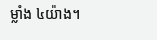ម្លាំង ៤យ៉ាង។